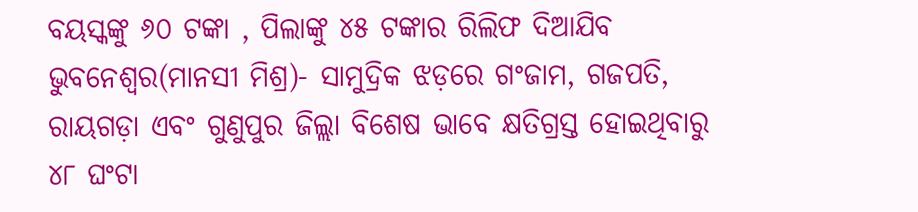ବୟସ୍କଙ୍କୁ ୬୦ ଟଙ୍କା , ପିଲାଙ୍କୁ ୪୫ ଟଙ୍କାର ରିଲିଫ ଦିଆଯିବ
ଭୁବନେଶ୍ୱର(ମାନସୀ ମିଶ୍ର)- ସାମୁଦ୍ରିକ ଝଡ଼ରେ ଗଂଜାମ, ଗଜପତି, ରାୟଗଡ଼ା ଏବଂ ଗୁଣୁପୁର ଜିଲ୍ଲା ବିଶେଷ ଭାବେ କ୍ଷତିଗ୍ରସ୍ତ ହୋଇଥିବାରୁ ୪୮ ଘଂଟା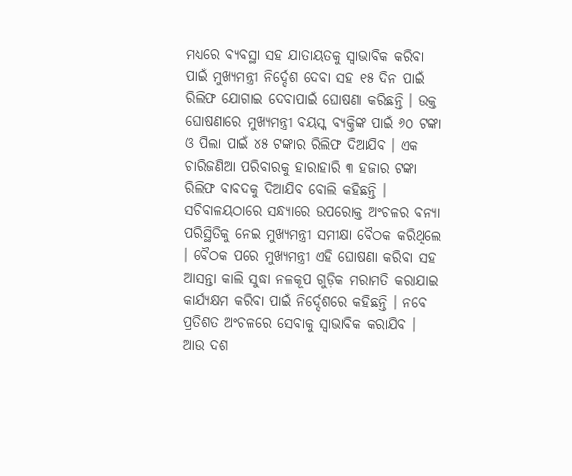ମଧ୍ୟରେ ବ୍ୟବସ୍ଥା ସହ ଯାତାୟତକୁ ସ୍ୱାଭାବିକ କରିବା ପାଇଁ ମୁଖ୍ୟମନ୍ତ୍ରୀ ନିର୍ଦ୍ଦେଶ ଦେବା ସହ ୧୫ ଦିନ ପାଇଁ ରିଲିଫ ଯୋଗାଇ ଦେବାପାଇଁ ଘୋଷଣା କରିଛନ୍ତି । ଉକ୍ତ ଘୋଷଣାରେ ମୁଖ୍ୟମନ୍ତ୍ରୀ ବୟସ୍କ ବ୍ୟକ୍ତିଙ୍କ ପାଇଁ ୬୦ ଟଙ୍କା ଓ ପିଲା ପାଇଁ ୪୫ ଟଙ୍କାର ରିଲିଫ ଦିଆଯିବ । ଏକ ଚାରିଜଣିଆ ପରିବାରକୁ ହାରାହାରି ୩ ହଜାର ଟଙ୍କା ରିଲିଫ ବାବଦକୁ ଦିଆଯିବ ବୋଲି କହିଛନ୍ତି ।
ସଚିବାଳୟଠାରେ ସନ୍ଧ୍ୟାରେ ଉପରୋକ୍ତ ଅଂଚଳର ବନ୍ୟା ପରିସ୍ଥିତିକୁ ନେଇ ମୁଖ୍ୟମନ୍ତ୍ରୀ ସମୀକ୍ଷା ବୈଠକ କରିଥିଲେ । ବୈଠକ ପରେ ମୁଖ୍ୟମନ୍ତ୍ରୀ ଏହି ଘୋଷଣା କରିବା ସହ ଆସନ୍ତା କାଲି ସୁଦ୍ଧା ନଳକୂପ ଗୁଡ଼ିକ ମରାମତି କରାଯାଇ କାର୍ଯ୍ୟକ୍ଷମ କରିବା ପାଇଁ ନିର୍ଦ୍ଦେଶରେ କହିଛନ୍ତି । ନବେ ପ୍ରତିଶତ ଅଂଚଳରେ ସେବାକୁ ସ୍ୱାଭାବିକ କରାଯିବ । ଆଉ ଦଶ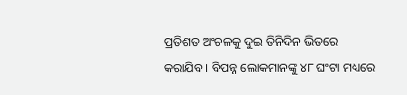ପ୍ରତିଶତ ଅଂଚଳକୁ ଦୁଇ ତିନିଦିନ ଭିତରେ କରାଯିବ । ବିପନ୍ନ ଲୋକମାନଙ୍କୁ ୪୮ ଘଂଟା ମଧ୍ୟରେ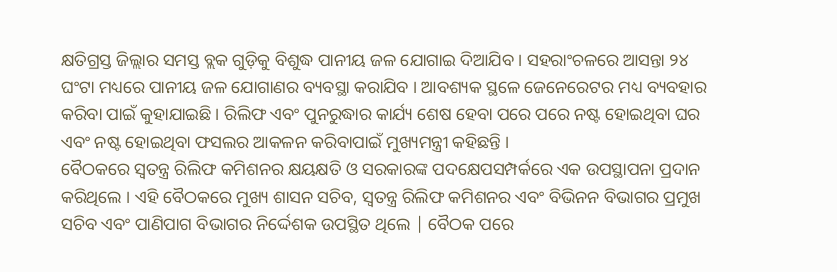କ୍ଷତିଗ୍ରସ୍ତ ଜିଲ୍ଲାର ସମସ୍ତ ବ୍ଲକ ଗୁଡ଼ିକୁ ବିଶୁଦ୍ଧ ପାନୀୟ ଜଳ ଯୋଗାଇ ଦିଆଯିବ । ସହରାଂଚଳରେ ଆସନ୍ତା ୨୪ ଘଂଟା ମଧ୍ୟରେ ପାନୀୟ ଜଳ ଯୋଗାଣର ବ୍ୟବସ୍ଥା କରାଯିବ । ଆବଶ୍ୟକ ସ୍ଥଳେ ଜେନେରେଟର ମଧ୍ୟ ବ୍ୟବହାର କରିବା ପାଇଁ କୁହାଯାଇଛି । ରିଲିଫ ଏବଂ ପୁନରୁଦ୍ଧାର କାର୍ଯ୍ୟ ଶେଷ ହେବା ପରେ ପରେ ନଷ୍ଟ ହୋଇଥିବା ଘର ଏବଂ ନଷ୍ଟ ହୋଇଥିବା ଫସଲର ଆକଳନ କରିବାପାଇଁ ମୁଖ୍ୟମନ୍ତ୍ରୀ କହିଛନ୍ତି ।
ବୈଠକରେ ସ୍ୱତନ୍ତ୍ର ରିଲିଫ କମିଶନର କ୍ଷୟକ୍ଷତି ଓ ସରକାରଙ୍କ ପଦକ୍ଷେପସମ୍ପର୍କରେ ଏକ ଉପସ୍ଥାପନା ପ୍ରଦାନ କରିଥିଲେ । ଏହି ବୈଠକରେ ମୁଖ୍ୟ ଶାସନ ସଚିବ, ସ୍ୱତନ୍ତ୍ର ରିଲିଫ କମିଶନର ଏବଂ ବିଭିନନ ବିଭାଗର ପ୍ରମୁଖ ସଚିବ ଏବଂ ପାଣିପାଗ ବିଭାଗର ନିର୍ଦ୍ଦେଶକ ଉପସ୍ଥିତ ଥିଲେ | ବୈଠକ ପରେ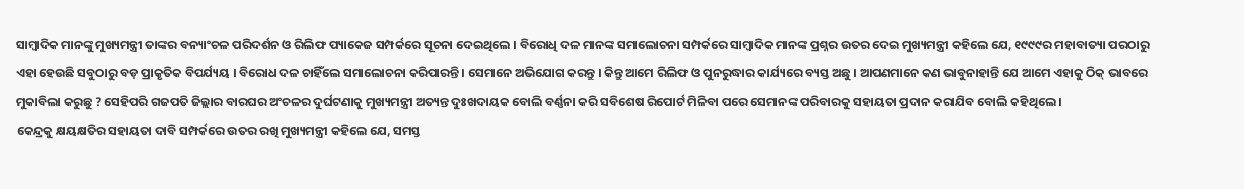ସାମ୍ବାଦିକ ମାନଙ୍କୁ ମୁଖ୍ୟମନ୍ତ୍ରୀ ତାଙ୍କର ବନ୍ୟାଂଚଳ ପରିଦର୍ଶନ ଓ ରିଲିଫ ପ୍ୟାକେଜ ସମ୍ପର୍କରେ ସୂଚନା ଦେଇଥିଲେ । ବିରୋଧି ଦଳ ମାନଙ୍କ ସମାଲୋଚନା ସମ୍ପର୍କରେ ସାମ୍ବାଦିକ ମାନଙ୍କ ପ୍ରଶ୍ନର ଉତର ଦେଇ ମୁଖ୍ୟମନ୍ତ୍ରୀ କହିଲେ ଯେ, ୧୯୯୯ର ମହାବାତ୍ୟା ପରଠାରୁ ଏହା ହେଉଛି ସବୁଠାରୁ ବଡ଼ ପ୍ରାକୃତିକ ବିପର୍ଯ୍ୟୟ । ବିରୋଧ ଦଳ ଚାହିଁଲେ ସମାଲୋଚନା କରିପାରନ୍ତି । ସେମାନେ ଅଭିଯୋଗ କରନ୍ତୁ । କିନ୍ତୁ ଆମେ ରିଲିଫ ଓ ପୁନରୁଦ୍ଧାର କାର୍ଯ୍ୟରେ ବ୍ୟସ୍ତ ଅଛୁ । ଆପଣମାନେ କଣ ଭାବୁନାହାନ୍ତି ଯେ ଆମେ ଏହାକୁ ଠିକ୍ ଭାବରେ ମୁକାବିଲା କରୁଛୁ ? ସେହିପରି ଗଜପତି ଜିଲ୍ଲାର ବାରଘର ଅଂଚଳର ଦୁର୍ଘଟଣାକୁ ମୁଖ୍ୟମନ୍ତ୍ରୀ ଅତ୍ୟନ୍ତ ଦୁଃଖଦାୟକ ବୋଲି ବର୍ଣ୍ଣନା କରି ସବିଶେଷ ରିପୋର୍ଟ ମିଳିବା ପରେ ସେମାନଙ୍କ ପରିବାରକୁ ସହାୟତା ପ୍ରଦାନ କରାଯିବ ବୋଲି କହିଥିଲେ ।
କେନ୍ଦ୍ରକୁ କ୍ଷୟକ୍ଷତିର ସହାୟତା ଦାବି ସମ୍ପର୍କରେ ଉତର ରଖି ମୁଖ୍ୟମନ୍ତ୍ରୀ କହିଲେ ଯେ, ସମସ୍ତ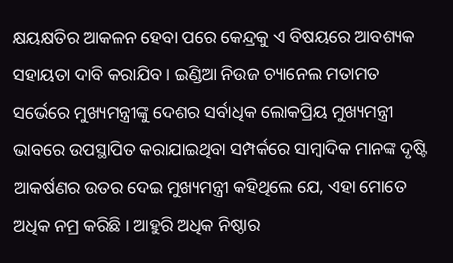କ୍ଷୟକ୍ଷତିର ଆକଳନ ହେବା ପରେ କେନ୍ଦ୍ରକୁ ଏ ବିଷୟରେ ଆବଶ୍ୟକ ସହାୟତା ଦାବି କରାଯିବ । ଇଣ୍ଡିଆ ନିଉଜ ଚ୍ୟାନେଲ ମତାମତ ସର୍ଭେରେ ମୁଖ୍ୟମନ୍ତ୍ରୀଙ୍କୁ ଦେଶର ସର୍ବାଧିକ ଲୋକପ୍ରିୟ ମୁଖ୍ୟମନ୍ତ୍ରୀ ଭାବରେ ଉପସ୍ଥାପିତ କରାଯାଇଥିବା ସମ୍ପର୍କରେ ସାମ୍ବାଦିକ ମାନଙ୍କ ଦୃଷ୍ଟି ଆକର୍ଷଣର ଉତର ଦେଇ ମୁଖ୍ୟମନ୍ତ୍ରୀ କହିଥିଲେ ଯେ, ଏହା ମୋତେ ଅଧିକ ନମ୍ର କରିଛି । ଆହୁରି ଅଧିକ ନିଷ୍ଠାର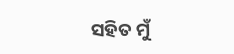ସହିତ ମୁଁ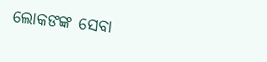ଲୋକଙଙ୍କ ସେବା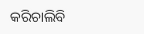କରିଚାଲିବି